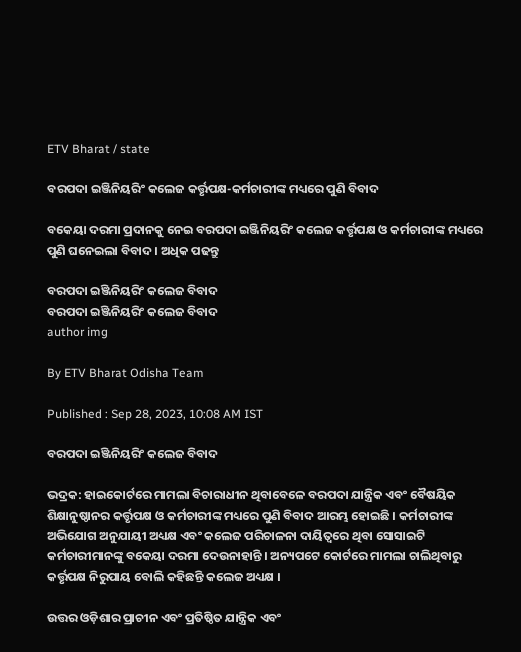ETV Bharat / state

ବରପଦା ଇଞ୍ଜିନିୟରିଂ କଲେଜ କର୍ତ୍ତୃପକ୍ଷ-କର୍ମଚାରୀଙ୍କ ମଧ୍ୟରେ ପୁଣି ବିବାଦ

ବକେୟା ଦରମା ପ୍ରଦାନକୁ ନେଇ ବରପଦା ଇଞ୍ଜିନିୟରିଂ କଲେଜ କର୍ତ୍ତୃପକ୍ଷ ଓ କର୍ମଚାରୀଙ୍କ ମଧ୍ୟରେ ପୁଣି ଘନେଇଲା ବିବାଦ । ଅଧିକ ପଢନ୍ତୁ

ବରପଦା ଇଞ୍ଜିନିୟରିଂ କଲେଜ ବିବାଦ
ବରପଦା ଇଞ୍ଜିନିୟରିଂ କଲେଜ ବିବାଦ
author img

By ETV Bharat Odisha Team

Published : Sep 28, 2023, 10:08 AM IST

ବରପଦା ଇଞ୍ଜିନିୟରିଂ କଲେଜ ବିବାଦ

ଭଦ୍ରକ: ହାଇକୋର୍ଟରେ ମାମଲା ବିଚାରାଧୀନ ଥିବାବେଳେ ବରପଦା ଯାନ୍ତ୍ରିକ ଏବଂ ବୈଷୟିକ ଶିକ୍ଷାନୁଷ୍ଠାନର କର୍ତ୍ତୃପକ୍ଷ ଓ କର୍ମଚାରୀଙ୍କ ମଧ୍ୟରେ ପୁଣି ବିବାଦ ଆରମ୍ଭ ହୋଇଛି । କର୍ମଚାରୀଙ୍କ ଅଭିଯୋଗ ଅନୁଯାୟୀ ଅଧ୍ୟକ୍ଷ ଏବଂ କଲେଜ ପରିଚାଳନା ଦାୟିତ୍ବରେ ଥିବା ସୋସାଇଟି କର୍ମଚାରୀମାନଙ୍କୁ ବକେୟା ଦରମା ଦେଉନାହାନ୍ତି । ଅନ୍ୟପଟେ କୋର୍ଟରେ ମାମଲା ଚାଲିଥିବାରୁ କର୍ତ୍ତୃପକ୍ଷ ନିରୁପାୟ ବୋଲି କହିଛନ୍ତି କଲେଜ ଅଧ୍ୟକ୍ଷ ।

ଉତ୍ତର ଓଡ଼ିଶାର ପ୍ରାଚୀନ ଏବଂ ପ୍ରତିଷ୍ଠିତ ଯାନ୍ତ୍ରିକ ଏବଂ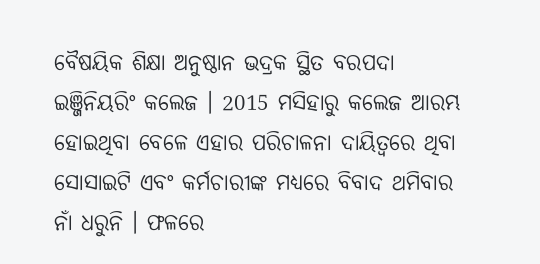ବୈଷୟିକ ଶିକ୍ଷା ଅନୁଷ୍ଠାନ ଭଦ୍ରକ ସ୍ଥିତ ବରପଦା ଇଞ୍ଜିନିୟରିଂ କଲେଜ । 2015 ମସିହାରୁ କଲେଜ ଆରମ୍ଭ ହୋଇଥିବା ବେଳେ ଏହାର ପରିଚାଳନା ଦାୟିତ୍ବରେ ଥିବା ସୋସାଇଟି ଏବଂ କର୍ମଚାରୀଙ୍କ ମଧ୍ୟରେ ବିବାଦ ଥମିବାର ନାଁ ଧରୁନି । ଫଳରେ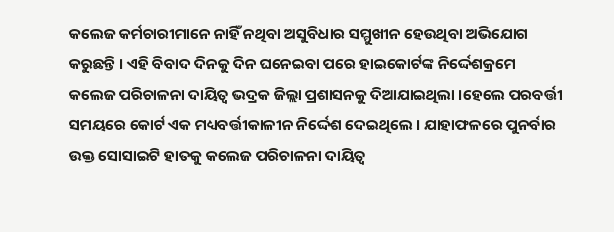କଲେଜ କର୍ମଚାରୀମାନେ ନାହିଁ ନଥିବା ଅସୁବିଧାର ସମ୍ମୁଖୀନ ହେଉଥିବା ଅଭିଯୋଗ କରୁଛନ୍ତି । ଏହି ବିବାଦ ଦିନକୁ ଦିନ ଘନେଇବା ପରେ ହାଇକୋର୍ଟଙ୍କ ନିର୍ଦ୍ଦେଶକ୍ରମେ କଲେଜ ପରିଚାଳନା ଦାୟିତ୍ବ ଭଦ୍ରକ ଜିଲ୍ଲା ପ୍ରଶାସନକୁ ଦିଆଯାଇଥିଲା ।ହେଲେ ପରବର୍ତ୍ତୀ ସମୟରେ କୋର୍ଟ ଏକ ମଧ୍ୟବର୍ତ୍ତୀକାଳୀନ ନିର୍ଦ୍ଦେଶ ଦେଇଥିଲେ । ଯାହାଫଳରେ ପୁନର୍ବାର ଉକ୍ତ ସୋସାଇଟି ହାତକୁ କଲେଜ ପରିଚାଳନା ଦାୟିତ୍ବ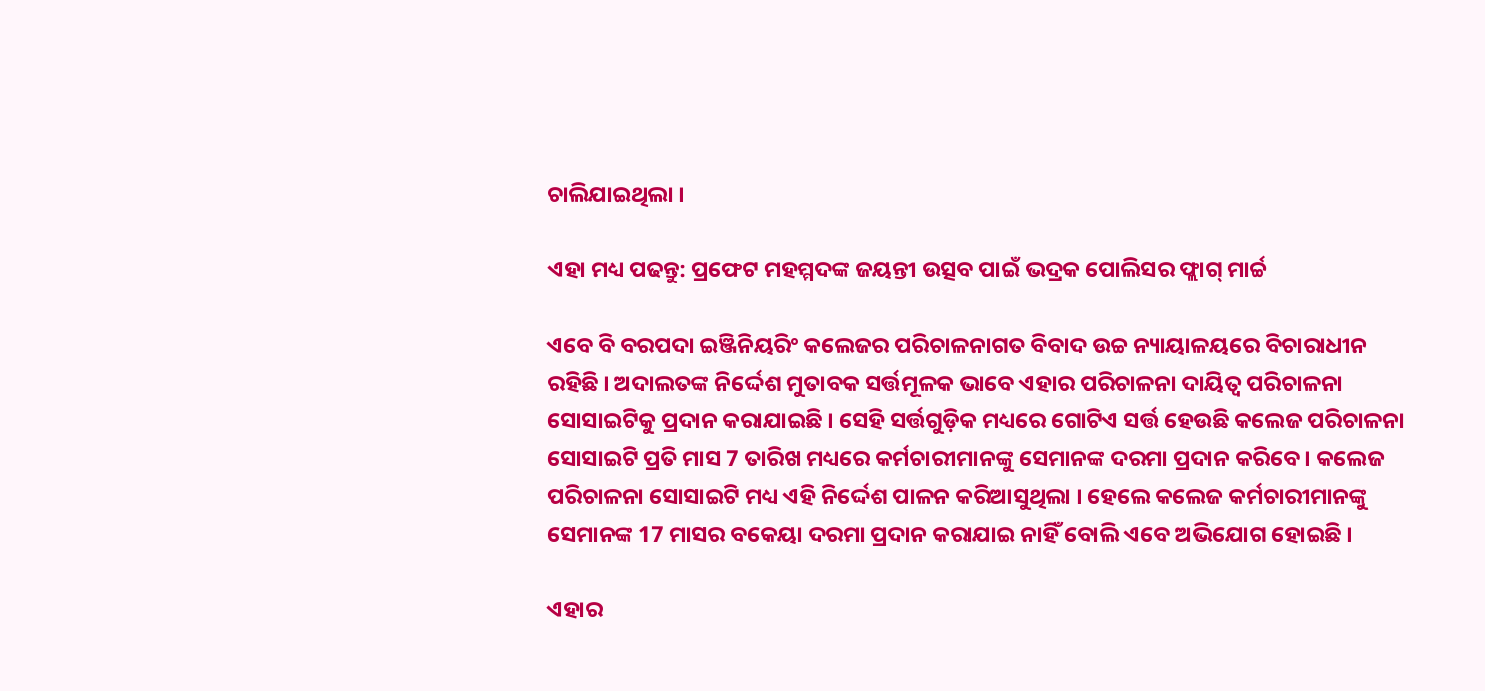ଚାଲିଯାଇଥିଲା ।

ଏହା ମଧ୍ୟ ପଢନ୍ତୁ: ପ୍ରଫେଟ ମହମ୍ମଦଙ୍କ ଜୟନ୍ତୀ ଉତ୍ସବ ପାଇଁ ଭଦ୍ରକ ପୋଲିସର ଫ୍ଲାଗ୍‌ ମାର୍ଚ୍ଚ

ଏବେ ବି ବରପଦା ଇଞ୍ଜିନିୟରିଂ କଲେଜର ପରିଚାଳନାଗତ ବିବାଦ ଉଚ୍ଚ ନ୍ୟାୟାଳୟରେ ବିଚାରାଧୀନ ରହିଛି । ଅଦାଲତଙ୍କ ନିର୍ଦ୍ଦେଶ ମୁତାବକ ସର୍ତ୍ତମୂଳକ ଭାବେ ଏହାର ପରିଚାଳନା ଦାୟିତ୍ବ ପରିଚାଳନା ସୋସାଇଟିକୁ ପ୍ରଦାନ କରାଯାଇଛି । ସେହି ସର୍ତ୍ତଗୁଡ଼ିକ ମଧ୍ୟରେ ଗୋଟିଏ ସର୍ତ୍ତ ହେଉଛି କଲେଜ ପରିଚାଳନା ସୋସାଇଟି ପ୍ରତି ମାସ 7 ତାରିଖ ମଧ୍ୟରେ କର୍ମଚାରୀମାନଙ୍କୁ ସେମାନଙ୍କ ଦରମା ପ୍ରଦାନ କରିବେ । କଲେଜ ପରିଚାଳନା ସୋସାଇଟି ମଧ୍ୟ ଏହି ନିର୍ଦ୍ଦେଶ ପାଳନ କରିଆସୁଥିଲା । ହେଲେ କଲେଜ କର୍ମଚାରୀମାନଙ୍କୁ ସେମାନଙ୍କ 17 ମାସର ବକେୟା ଦରମା ପ୍ରଦାନ କରାଯାଇ ନାହିଁ ବୋଲି ଏବେ ଅଭିଯୋଗ ହୋଇଛି ।

ଏହାର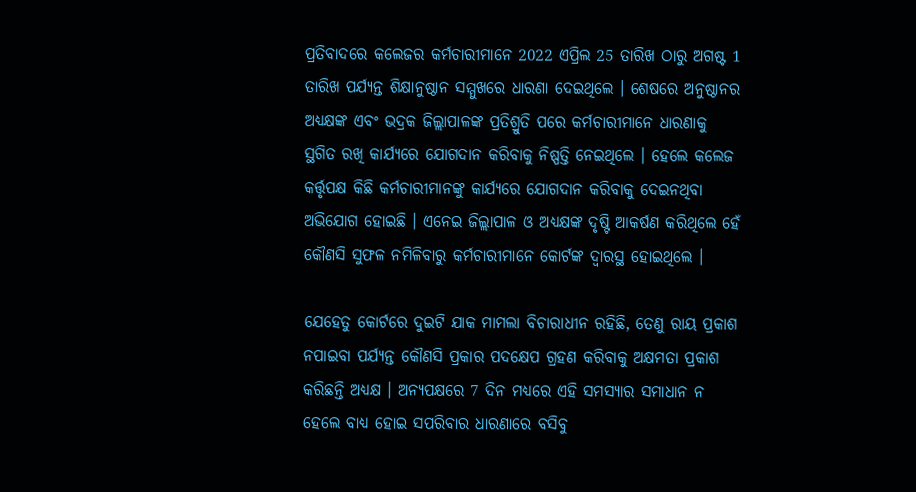ପ୍ରତିବାଦରେ କଲେଜର କର୍ମଚାରୀମାନେ 2022 ଏପ୍ରିଲ 25 ତାରିଖ ଠାରୁ ଅଗଷ୍ଟ 1 ତାରିଖ ପର୍ଯ୍ୟନ୍ତ ଶିକ୍ଷାନୁଷ୍ଠାନ ସମ୍ମୁଖରେ ଧାରଣା ଦେଇଥିଲେ । ଶେଷରେ ଅନୁଷ୍ଠାନର ଅଧ୍ୟକ୍ଷଙ୍କ ଏବଂ ଭଦ୍ରକ ଜିଲ୍ଲାପାଳଙ୍କ ପ୍ରତିଶ୍ରୁତି ପରେ କର୍ମଚାରୀମାନେ ଧାରଣାକୁ ସ୍ଥଗିତ ରଖି କାର୍ଯ୍ୟରେ ଯୋଗଦାନ କରିବାକୁ ନିଷ୍ପତ୍ତି ନେଇଥିଲେ । ହେଲେ କଲେଜ କର୍ତ୍ତୃପକ୍ଷ କିଛି କର୍ମଚାରୀମାନଙ୍କୁ କାର୍ଯ୍ୟରେ ଯୋଗଦାନ କରିବାକୁ ଦେଇନଥିବା ଅଭିଯୋଗ ହୋଇଛି । ଏନେଇ ଜିଲ୍ଲାପାଳ ଓ ଅଧ୍ୟକ୍ଷଙ୍କ ଦୃଷ୍ଟି ଆକର୍ଷଣ କରିଥିଲେ ହେଁ କୌଣସି ସୁଫଳ ନମିଳିବାରୁ କର୍ମଚାରୀମାନେ କୋର୍ଟଙ୍କ ଦ୍ବାରସ୍ଥ ହୋଇଥିଲେ ।

ଯେହେତୁ କୋର୍ଟରେ ଦୁଇଟି ଯାକ ମାମଲା ବିଚାରାଧୀନ ରହିଛି, ତେଣୁ ରାୟ ପ୍ରକାଶ ନପାଇବା ପର୍ଯ୍ୟନ୍ତ କୌଣସି ପ୍ରକାର ପଦକ୍ଷେପ ଗ୍ରହଣ କରିବାକୁ ଅକ୍ଷମତା ପ୍ରକାଶ କରିଛନ୍ତି ଅଧ୍ୟକ୍ଷ । ଅନ୍ୟପକ୍ଷରେ 7 ଦିନ ମଧ୍ୟରେ ଏହି ସମସ୍ୟାର ସମାଧାନ ନ ହେଲେ ବାଧ୍ୟ ହୋଇ ସପରିବାର ଧାରଣାରେ ବସିବୁ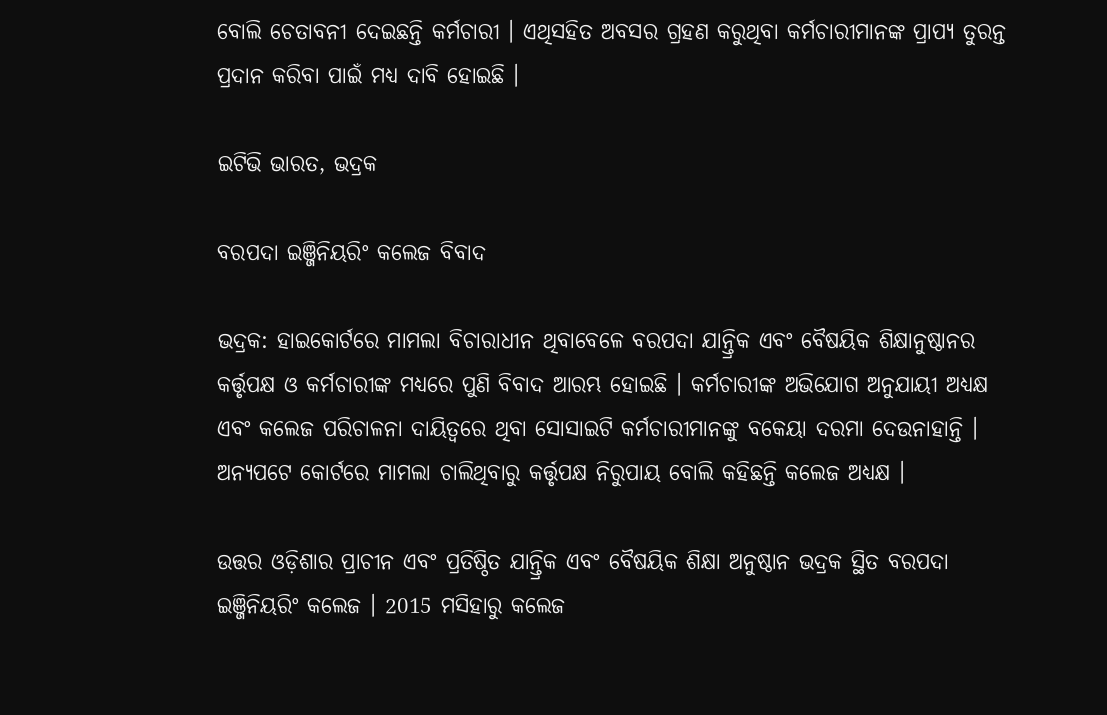ବୋଲି ଚେତାବନୀ ଦେଇଛନ୍ତି କର୍ମଚାରୀ । ଏଥିସହିତ ଅବସର ଗ୍ରହଣ କରୁଥିବା କର୍ମଚାରୀମାନଙ୍କ ପ୍ରାପ୍ୟ ତୁରନ୍ତ ପ୍ରଦାନ କରିବା ପାଇଁ ମଧ୍ଯ ଦାବି ହୋଇଛି ।

ଇଟିଭି ଭାରତ, ଭଦ୍ରକ

ବରପଦା ଇଞ୍ଜିନିୟରିଂ କଲେଜ ବିବାଦ

ଭଦ୍ରକ: ହାଇକୋର୍ଟରେ ମାମଲା ବିଚାରାଧୀନ ଥିବାବେଳେ ବରପଦା ଯାନ୍ତ୍ରିକ ଏବଂ ବୈଷୟିକ ଶିକ୍ଷାନୁଷ୍ଠାନର କର୍ତ୍ତୃପକ୍ଷ ଓ କର୍ମଚାରୀଙ୍କ ମଧ୍ୟରେ ପୁଣି ବିବାଦ ଆରମ୍ଭ ହୋଇଛି । କର୍ମଚାରୀଙ୍କ ଅଭିଯୋଗ ଅନୁଯାୟୀ ଅଧ୍ୟକ୍ଷ ଏବଂ କଲେଜ ପରିଚାଳନା ଦାୟିତ୍ବରେ ଥିବା ସୋସାଇଟି କର୍ମଚାରୀମାନଙ୍କୁ ବକେୟା ଦରମା ଦେଉନାହାନ୍ତି । ଅନ୍ୟପଟେ କୋର୍ଟରେ ମାମଲା ଚାଲିଥିବାରୁ କର୍ତ୍ତୃପକ୍ଷ ନିରୁପାୟ ବୋଲି କହିଛନ୍ତି କଲେଜ ଅଧ୍ୟକ୍ଷ ।

ଉତ୍ତର ଓଡ଼ିଶାର ପ୍ରାଚୀନ ଏବଂ ପ୍ରତିଷ୍ଠିତ ଯାନ୍ତ୍ରିକ ଏବଂ ବୈଷୟିକ ଶିକ୍ଷା ଅନୁଷ୍ଠାନ ଭଦ୍ରକ ସ୍ଥିତ ବରପଦା ଇଞ୍ଜିନିୟରିଂ କଲେଜ । 2015 ମସିହାରୁ କଲେଜ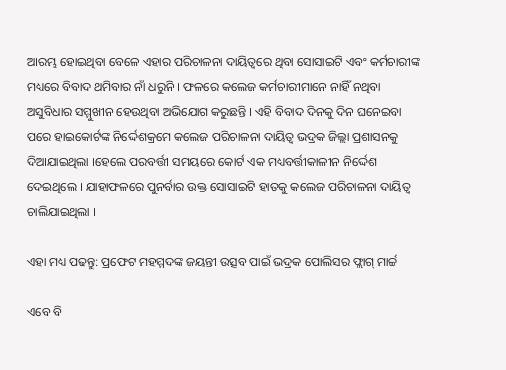ଆରମ୍ଭ ହୋଇଥିବା ବେଳେ ଏହାର ପରିଚାଳନା ଦାୟିତ୍ବରେ ଥିବା ସୋସାଇଟି ଏବଂ କର୍ମଚାରୀଙ୍କ ମଧ୍ୟରେ ବିବାଦ ଥମିବାର ନାଁ ଧରୁନି । ଫଳରେ କଲେଜ କର୍ମଚାରୀମାନେ ନାହିଁ ନଥିବା ଅସୁବିଧାର ସମ୍ମୁଖୀନ ହେଉଥିବା ଅଭିଯୋଗ କରୁଛନ୍ତି । ଏହି ବିବାଦ ଦିନକୁ ଦିନ ଘନେଇବା ପରେ ହାଇକୋର୍ଟଙ୍କ ନିର୍ଦ୍ଦେଶକ୍ରମେ କଲେଜ ପରିଚାଳନା ଦାୟିତ୍ବ ଭଦ୍ରକ ଜିଲ୍ଲା ପ୍ରଶାସନକୁ ଦିଆଯାଇଥିଲା ।ହେଲେ ପରବର୍ତ୍ତୀ ସମୟରେ କୋର୍ଟ ଏକ ମଧ୍ୟବର୍ତ୍ତୀକାଳୀନ ନିର୍ଦ୍ଦେଶ ଦେଇଥିଲେ । ଯାହାଫଳରେ ପୁନର୍ବାର ଉକ୍ତ ସୋସାଇଟି ହାତକୁ କଲେଜ ପରିଚାଳନା ଦାୟିତ୍ବ ଚାଲିଯାଇଥିଲା ।

ଏହା ମଧ୍ୟ ପଢନ୍ତୁ: ପ୍ରଫେଟ ମହମ୍ମଦଙ୍କ ଜୟନ୍ତୀ ଉତ୍ସବ ପାଇଁ ଭଦ୍ରକ ପୋଲିସର ଫ୍ଲାଗ୍‌ ମାର୍ଚ୍ଚ

ଏବେ ବି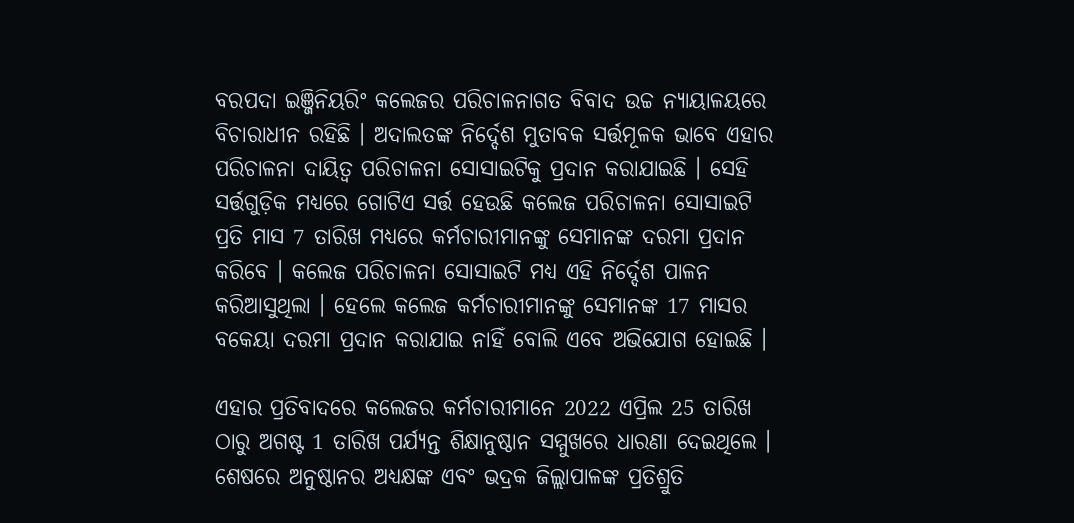ବରପଦା ଇଞ୍ଜିନିୟରିଂ କଲେଜର ପରିଚାଳନାଗତ ବିବାଦ ଉଚ୍ଚ ନ୍ୟାୟାଳୟରେ ବିଚାରାଧୀନ ରହିଛି । ଅଦାଲତଙ୍କ ନିର୍ଦ୍ଦେଶ ମୁତାବକ ସର୍ତ୍ତମୂଳକ ଭାବେ ଏହାର ପରିଚାଳନା ଦାୟିତ୍ବ ପରିଚାଳନା ସୋସାଇଟିକୁ ପ୍ରଦାନ କରାଯାଇଛି । ସେହି ସର୍ତ୍ତଗୁଡ଼ିକ ମଧ୍ୟରେ ଗୋଟିଏ ସର୍ତ୍ତ ହେଉଛି କଲେଜ ପରିଚାଳନା ସୋସାଇଟି ପ୍ରତି ମାସ 7 ତାରିଖ ମଧ୍ୟରେ କର୍ମଚାରୀମାନଙ୍କୁ ସେମାନଙ୍କ ଦରମା ପ୍ରଦାନ କରିବେ । କଲେଜ ପରିଚାଳନା ସୋସାଇଟି ମଧ୍ୟ ଏହି ନିର୍ଦ୍ଦେଶ ପାଳନ କରିଆସୁଥିଲା । ହେଲେ କଲେଜ କର୍ମଚାରୀମାନଙ୍କୁ ସେମାନଙ୍କ 17 ମାସର ବକେୟା ଦରମା ପ୍ରଦାନ କରାଯାଇ ନାହିଁ ବୋଲି ଏବେ ଅଭିଯୋଗ ହୋଇଛି ।

ଏହାର ପ୍ରତିବାଦରେ କଲେଜର କର୍ମଚାରୀମାନେ 2022 ଏପ୍ରିଲ 25 ତାରିଖ ଠାରୁ ଅଗଷ୍ଟ 1 ତାରିଖ ପର୍ଯ୍ୟନ୍ତ ଶିକ୍ଷାନୁଷ୍ଠାନ ସମ୍ମୁଖରେ ଧାରଣା ଦେଇଥିଲେ । ଶେଷରେ ଅନୁଷ୍ଠାନର ଅଧ୍ୟକ୍ଷଙ୍କ ଏବଂ ଭଦ୍ରକ ଜିଲ୍ଲାପାଳଙ୍କ ପ୍ରତିଶ୍ରୁତି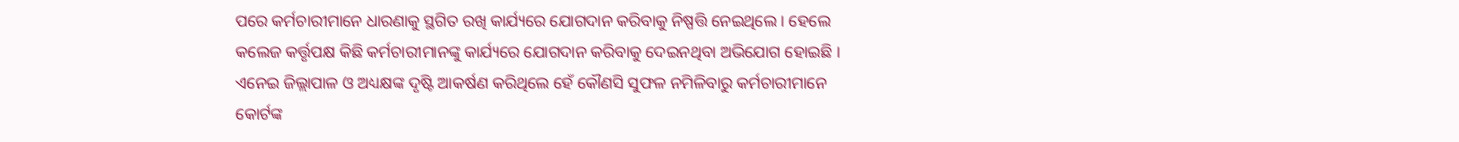ପରେ କର୍ମଚାରୀମାନେ ଧାରଣାକୁ ସ୍ଥଗିତ ରଖି କାର୍ଯ୍ୟରେ ଯୋଗଦାନ କରିବାକୁ ନିଷ୍ପତ୍ତି ନେଇଥିଲେ । ହେଲେ କଲେଜ କର୍ତ୍ତୃପକ୍ଷ କିଛି କର୍ମଚାରୀମାନଙ୍କୁ କାର୍ଯ୍ୟରେ ଯୋଗଦାନ କରିବାକୁ ଦେଇନଥିବା ଅଭିଯୋଗ ହୋଇଛି । ଏନେଇ ଜିଲ୍ଲାପାଳ ଓ ଅଧ୍ୟକ୍ଷଙ୍କ ଦୃଷ୍ଟି ଆକର୍ଷଣ କରିଥିଲେ ହେଁ କୌଣସି ସୁଫଳ ନମିଳିବାରୁ କର୍ମଚାରୀମାନେ କୋର୍ଟଙ୍କ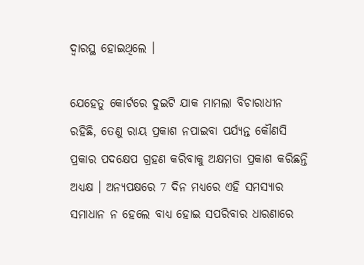ଦ୍ବାରସ୍ଥ ହୋଇଥିଲେ ।

ଯେହେତୁ କୋର୍ଟରେ ଦୁଇଟି ଯାକ ମାମଲା ବିଚାରାଧୀନ ରହିଛି, ତେଣୁ ରାୟ ପ୍ରକାଶ ନପାଇବା ପର୍ଯ୍ୟନ୍ତ କୌଣସି ପ୍ରକାର ପଦକ୍ଷେପ ଗ୍ରହଣ କରିବାକୁ ଅକ୍ଷମତା ପ୍ରକାଶ କରିଛନ୍ତି ଅଧ୍ୟକ୍ଷ । ଅନ୍ୟପକ୍ଷରେ 7 ଦିନ ମଧ୍ୟରେ ଏହି ସମସ୍ୟାର ସମାଧାନ ନ ହେଲେ ବାଧ୍ୟ ହୋଇ ସପରିବାର ଧାରଣାରେ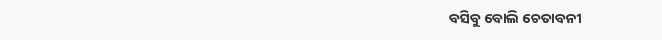ବସିବୁ ବୋଲି ଚେତାବନୀ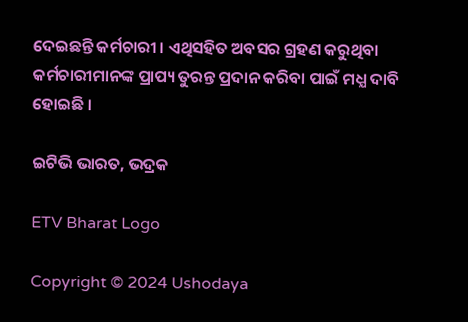ଦେଇଛନ୍ତି କର୍ମଚାରୀ । ଏଥିସହିତ ଅବସର ଗ୍ରହଣ କରୁଥିବା କର୍ମଚାରୀମାନଙ୍କ ପ୍ରାପ୍ୟ ତୁରନ୍ତ ପ୍ରଦାନ କରିବା ପାଇଁ ମଧ୍ଯ ଦାବି ହୋଇଛି ।

ଇଟିଭି ଭାରତ, ଭଦ୍ରକ

ETV Bharat Logo

Copyright © 2024 Ushodaya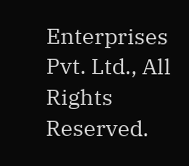Enterprises Pvt. Ltd., All Rights Reserved.